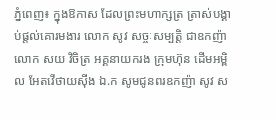ភ្នំពេញ៖ ក្នុងឱកាស ដែលព្រះមហាក្សត្រ ត្រាស់បង្គាប់ផ្តល់គោរមងារ លោក សូវ សច្ចៈសម្បត្តិ ជាឧកញ៉ា លោក សយ វិចិត្រ អគ្គនាយករង ក្រុមហ៊ុន ដើមអម្ពិល អែតវើថាយស៊ីង ឯ.ក សូមជូនពរឧកញ៉ា សូវ ស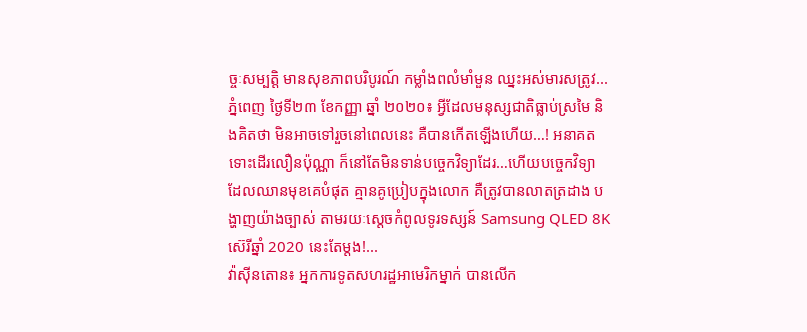ច្ចៈសម្បត្តិ មានសុខភាពបរិបូរណ៍ កម្លាំងពលំមាំមួន ឈ្នះអស់មារសត្រូវ...
ភ្នំពេញ ថ្ងៃទី២៣ ខែកញ្ញា ឆ្នាំ ២០២០៖ អ្វីដែលមនុស្សជាតិធ្លាប់ស្រមៃ និងគិតថា មិនអាចទៅរួចនៅពេលនេះ គឺបានកើតឡើងហើយ…! អនាគតទោះដើរលឿនប៉ុណ្ណា ក៏នៅតែមិនទាន់បច្ចេកវិទ្យាដែរ…ហើយបច្ចេកវិទ្យា ដែលឈានមុខគេបំផុត គ្មានគូប្រៀបក្នុងលោក គឺត្រូវបានលាតត្រដាង បង្ហាញយ៉ាងច្បាស់ តាមរយៈស្តេចកំពូលទូរទស្សន៍ Samsung QLED 8K ស៊េរីឆ្នាំ 2020 នេះតែម្តង!...
វ៉ាស៊ីនតោន៖ អ្នកការទូតសហរដ្ឋអាមេរិកម្នាក់ បានលើក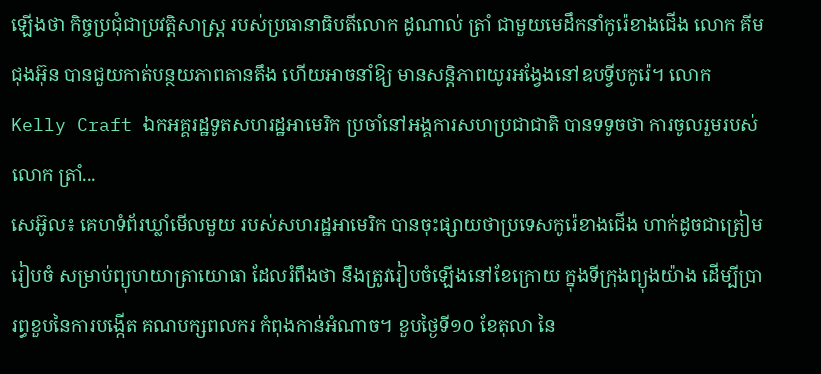ឡើងថា កិច្ចប្រជុំជាប្រវត្តិសាស្ត្រ របស់ប្រធានាធិបតីលោក ដូណាល់ ត្រាំ ជាមួយមេដឹកនាំកូរ៉េខាងជើង លោក គីម ជុងអ៊ុន បានជួយកាត់បន្ថយភាពតានតឹង ហើយអាចនាំឱ្យ មានសន្តិភាពយូរអង្វែងនៅឧបទ្វីបកូរ៉េ។ លោក Kelly Craft ឯកអគ្គរដ្ឋទូតសហរដ្ឋអាមេរិក ប្រចាំនៅអង្គការសហប្រជាជាតិ បានទទូចថា ការចូលរួមរបស់លោក ត្រាំ...
សេអ៊ូល៖ គេហទំព័រឃ្លាំមើលមួយ របស់សហរដ្ឋអាមេរិក បានចុះផ្សាយថាប្រទេសកូរ៉េខាងជើង ហាក់ដូចជាត្រៀមរៀបចំ សម្រាប់ព្យុហយាត្រាយោធា ដែលរំពឹងថា នឹងត្រូវរៀបចំឡើងនៅខែក្រោយ ក្នុងទីក្រុងព្យុងយ៉ាង ដើម្បីប្រារព្ធខួបនៃការបង្កើត គណបក្សពលករ កំពុងកាន់អំណាច។ ខួបថ្ងៃទី១០ ខែតុលា នៃ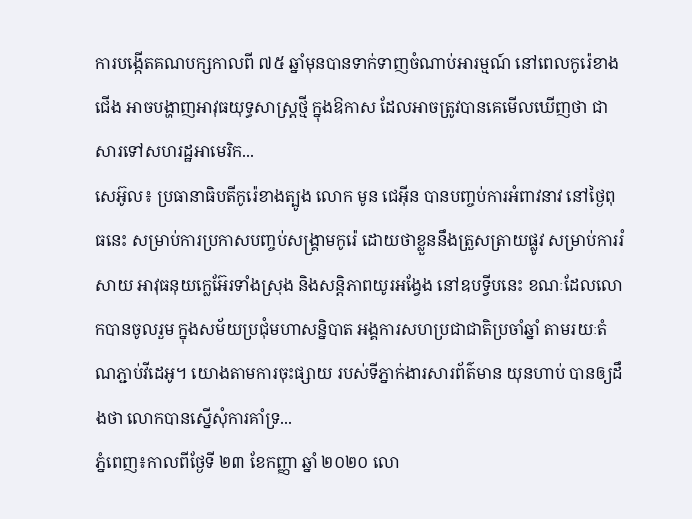ការបង្កើតគណបក្សកាលពី ៧៥ ឆ្នាំមុនបានទាក់ទាញចំណាប់អារម្មណ៍ នៅពេលកូរ៉េខាងជើង អាចបង្ហាញអាវុធយុទ្ធសាស្ត្រថ្មី ក្នុងឱកាស ដែលអាចត្រូវបានគេមើលឃើញថា ជាសារទៅសហរដ្ឋអាមេរិក...
សេអ៊ូល៖ ប្រធានាធិបតីកូរ៉េខាងត្បូង លោក មូន ជេអ៊ីន បានបញ្ចប់ការអំពាវនាវ នៅថ្ងៃពុធនេះ សម្រាប់ការប្រកាសបញ្ចប់សង្គ្រាមកូរ៉េ ដោយថាខ្លួននឹងត្រួសត្រាយផ្លូវ សម្រាប់ការរំសាយ អាវុធនុយក្លេអ៊ែរទាំងស្រុង និងសន្តិភាពយូរអង្វែង នៅឧបទ្វីបនេះ ខណៈដែលលោកបានចូលរួម ក្នុងសម័យប្រជុំមហាសន្និបាត អង្គការសហប្រជាជាតិប្រចាំឆ្នាំ តាមរយៈតំណភ្ជាប់វីដេអូ។ យោងតាមការចុះផ្សាយ របស់ទីភ្នាក់ងារសារព័ត៌មាន យុនហាប់ បានឲ្យដឹងថា លោកបានស្នើសុំការគាំទ្រ...
ភ្នំពេញ៖កាលពីថ្ងែទី ២៣ ខែកញ្ញា ឆ្នាំ ២០២០ លោ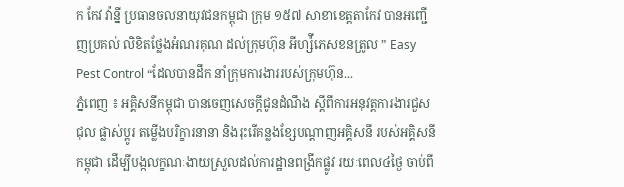ក កែវ វ៉ាន្នី ប្រធានចលនាយុវជនកម្ពុជា ក្រុម ១៥៧ សាខាខេត្តតាកែវ បានអញ្ជើញប្រគល់ លិខិតថ្លែងអំណរគុណ ដល់ក្រុមហ៊ុន អីហ្ស៉ីភេសខនត្រូល ” Easy Pest Control “ដែលបានដឹក នាំក្រុមការងាររបស់ក្រុមហ៊ុន...
ភ្នំពេញ ៖ អគ្គិសនីកម្ពុជា បានចេញសេចក្តីជូនដំណឹង ស្តីពីការអនុវត្តការងារជួសជុល ផ្លាស់ប្តូរ តម្លើងបរិក្ខារនានា និងរុះរើគន្លងខ្សែបណ្តាញអគ្គិសនី របស់អគ្គិសនីកម្ពុជា ដើម្បីបង្កលក្ខណៈងាយស្រួលដល់ការដ្ឋានពង្រីកផ្លូវ រយៈពេល៤ថ្ងៃ ចាប់ពី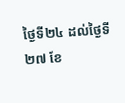ថ្ងៃទី២៤ ដល់ថ្ងៃទី២៧ ខែ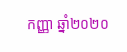កញ្ញា ឆ្នាំ២០២០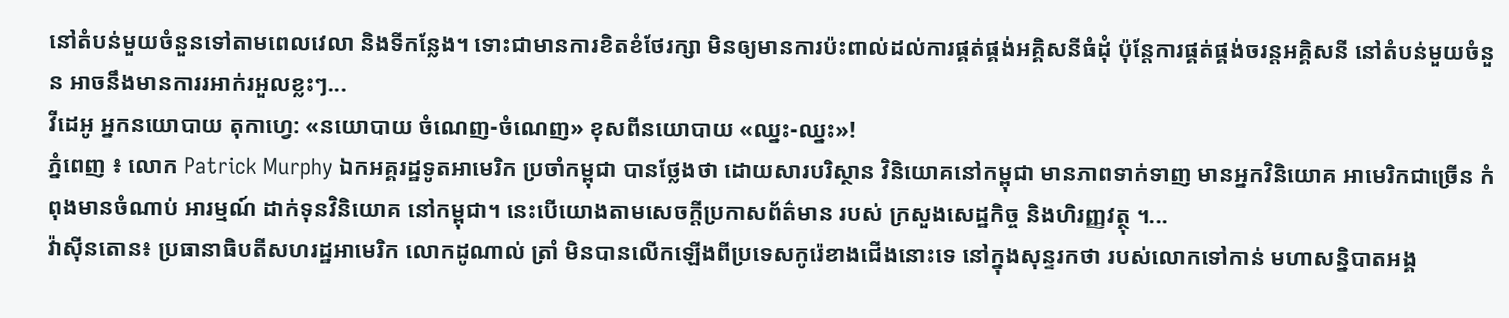នៅតំបន់មួយចំនួនទៅតាមពេលវេលា និងទីកន្លែង។ ទោះជាមានការខិតខំថែរក្សា មិនឲ្យមានការប៉ះពាល់ដល់ការផ្គត់ផ្គង់អគ្គិសនីធំដុំ ប៉ុន្តែការផ្គត់ផ្គង់ចរន្តអគ្គិសនី នៅតំបន់មួយចំនួន អាចនឹងមានការរអាក់រអួលខ្លះៗ...
វីដេអូ អ្នកនយោបាយ តុកាហ្វេ: «នយោបាយ ចំណេញ-ចំណេញ» ខុសពីនយោបាយ «ឈ្នះ-ឈ្នះ»!
ភ្នំពេញ ៖ លោក Patrick Murphy ឯកអគ្គរដ្ឋទូតអាមេរិក ប្រចាំកម្ពុជា បានថ្លែងថា ដោយសារបរិស្ថាន វិនិយោគនៅកម្ពុជា មានភាពទាក់ទាញ មានអ្នកវិនិយោគ អាមេរិកជាច្រើន កំពុងមានចំណាប់ អារម្មណ៍ ដាក់ទុនវិនិយោគ នៅកម្ពុជា។ នេះបើយោងតាមសេចក្ដីប្រកាសព័ត៌មាន របស់ ក្រសួងសេដ្ឋកិច្ច និងហិរញ្ញវត្ថុ ។...
វ៉ាស៊ីនតោន៖ ប្រធានាធិបតីសហរដ្ឋអាមេរិក លោកដូណាល់ ត្រាំ មិនបានលើកឡើងពីប្រទេសកូរ៉េខាងជើងនោះទេ នៅក្នុងសុន្ទរកថា របស់លោកទៅកាន់ មហាសន្និបាតអង្គ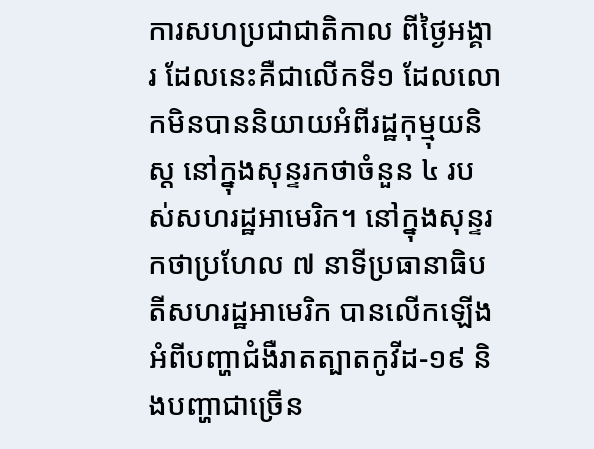ការសហប្រជាជាតិកាល ពីថ្ងៃអង្គារ ដែលនេះគឺជាលើកទី១ ដែលលោកមិនបាននិយាយអំពីរដ្ឋកុម្មុយនិស្ត នៅក្នុងសុន្ទរកថាចំនួន ៤ របស់សហរដ្ឋអាមេរិក។ នៅក្នុងសុន្ទរកថាប្រហែល ៧ នាទីប្រធានាធិបតីសហរដ្ឋអាមេរិក បានលើកឡើងអំពីបញ្ហាជំងឺរាតត្បាតកូវីដ-១៩ និងបញ្ហាជាច្រើន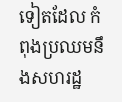ទៀតដែល កំពុងប្រឈមនឹងសហរដ្ឋ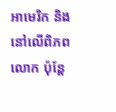អាមេរិក និងនៅលើពិភពលោក ប៉ុន្តែ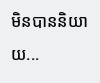មិនបាននិយាយ...